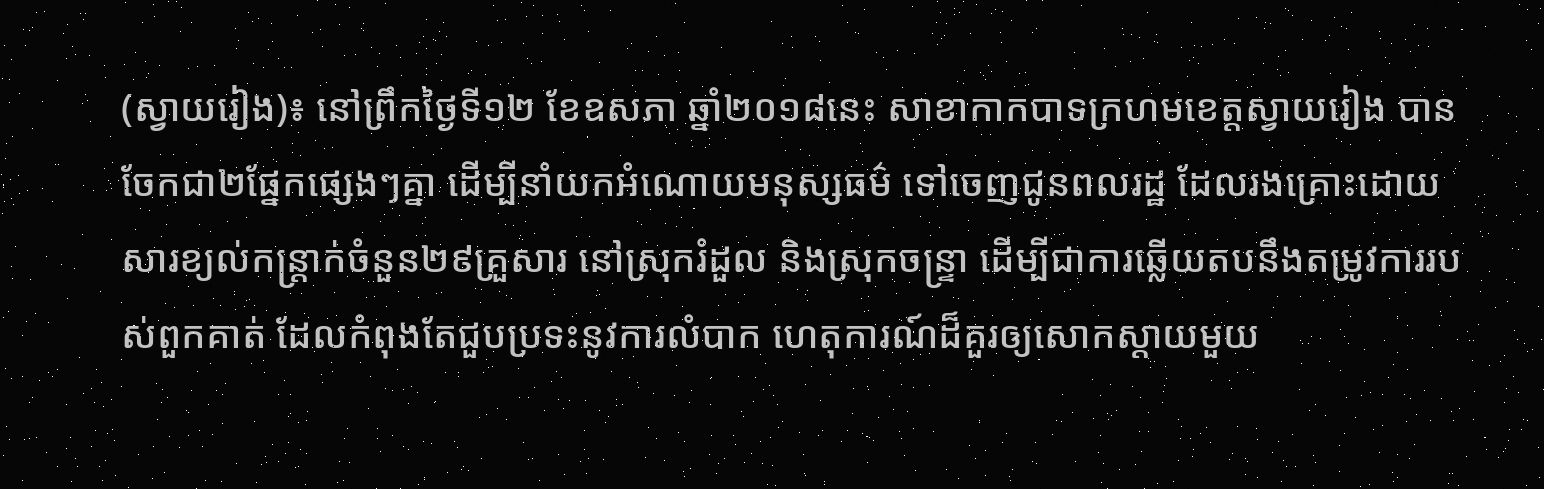(ស្វាយរៀង)៖ នៅព្រឹកថ្ងៃទី១២ ខែឧសភា ឆ្នាំ២០១៨នេះ សាខាកាកបាទក្រហមខេត្តស្វាយរៀង បានចែកជា២ផ្នែកផ្សេងៗគ្នា ដើម្បីនាំយកអំណោយមនុស្សធម៌ ទៅចេញជូនពលរដ្ឋ ដែលរងគ្រោះដោយសារខ្យល់កន្ត្រាក់ចំនួន២៩គ្រួសារ នៅស្រុករំដួល និងស្រុកចន្ទ្រា ដើម្បីជាការឆ្លើយតបនឹងតម្រូវការរបស់ពួកគាត់ ដែលកំពុងតែជួបប្រទះនូវការលំបាក ហេតុការណ៍ដ៏គួរឲ្យសោកស្តាយមួយ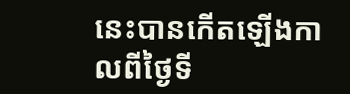នេះបានកើតឡើងកាលពីថ្ងៃទី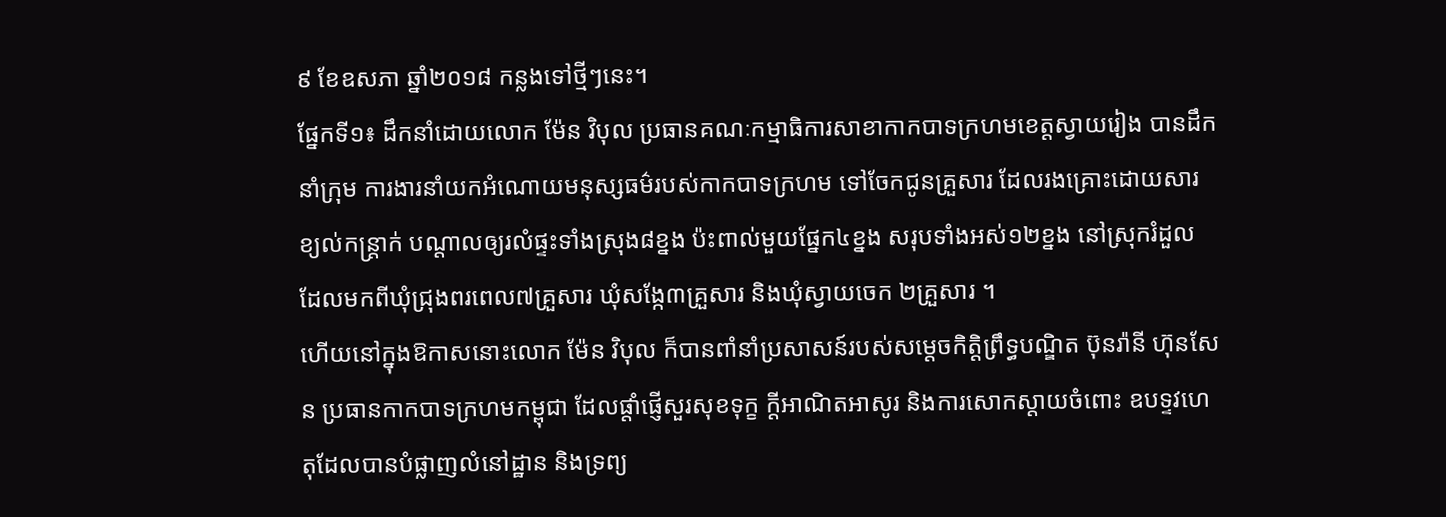៩ ខែឧសភា ឆ្នាំ២០១៨ កន្លងទៅថ្មីៗនេះ។
ផ្នែកទី១៖ ដឹកនាំដោយលោក ម៉ែន វិបុល ប្រធានគណៈកម្មាធិការសាខាកាកបាទក្រហមខេត្តស្វាយរៀង បានដឹកនាំក្រុម ការងារនាំយកអំណោយមនុស្សធម៌របស់កាកបាទក្រហម ទៅចែកជូនគ្រួសារ ដែលរងគ្រោះដោយសារខ្យល់កន្ត្រាក់ បណ្តាលឲ្យរលំផ្ទះទាំងស្រុង៨ខ្នង ប៉ះពាល់មួយផ្នែក៤ខ្នង សរុបទាំងអស់១២ខ្នង នៅស្រុករំដួល ដែលមកពីឃុំជ្រុងពរពេល៧គ្រួសារ ឃុំសង្កែ៣គ្រួសារ និងឃុំស្វាយចេក ២គ្រួសារ ។
ហើយនៅក្នុងឱកាសនោះលោក ម៉ែន វិបុល ក៏បានពាំនាំប្រសាសន៍របស់សម្តេចកិត្តិព្រឹទ្ធបណ្ឌិត ប៊ុនរ៉ានី ហ៊ុនសែន ប្រធានកាកបាទក្រហមកម្ពុជា ដែលផ្តាំផ្ញើសួរសុខទុក្ខ ក្តីអាណិតអាសូរ និងការសោកស្តាយចំពោះ ឧបទ្ទវហេតុដែលបានបំផ្លាញលំនៅដ្ឋាន និងទ្រព្យ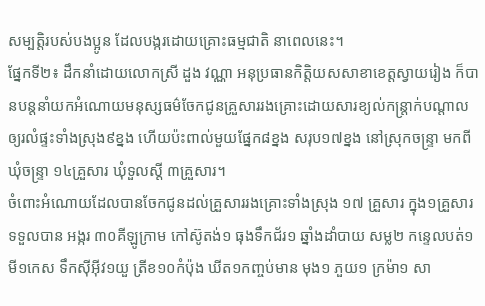សម្បត្តិរបស់បងប្អូន ដែលបង្ករដោយគ្រោះធម្មជាតិ នាពេលនេះ។
ផ្នែកទី២៖ ដឹកនាំដោយលោកស្រី ដួង វណ្ណា អនុប្រធានកិត្តិយសសាខាខេត្តស្វាយរៀង ក៏បានបន្តនាំយកអំណោយមនុស្សធម៌ចែកជូនគ្រួសាររងគ្រោះដោយសារខ្យល់កន្ត្រាក់បណ្តាលឲ្យរលំផ្ទះទាំងស្រុង៩ខ្នង ហើយប៉ះពាល់មួយផ្នែក៨ខ្នង សរុប១៧ខ្នង នៅស្រុកចន្ទ្រា មកពីឃុំចន្ទ្រា ១៤គ្រួសារ ឃុំទួលស្តី ៣គ្រួសារ។
ចំពោះអំណោយដែលបានចែកជូនដល់គ្រួសាររងគ្រោះទាំងស្រុង ១៧ គ្រួសារ ក្នុង១គ្រួសារទទួលបាន អង្ករ ៣០គីឡូក្រាម កៅស៊ូតង់១ ធុងទឹកជ័រ១ ឆ្នាំងដាំបាយ សម្ល២ កន្ទេលបត់១ មី១កេស ទឹកស៊ីអ៊ីវ១យួ ត្រីខ១០កំប៉ុង ឃីត១កញ្ចប់មាន មុង១ ភួយ១ ក្រម៉ា១ សា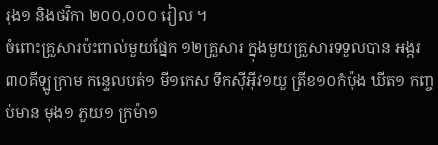រុង១ និងថវិកា ២០០,០០០ រៀល ។
ចំពោះគ្រួសារប៉ះពាល់មួយផ្នែក ១២គ្រួសារ ក្នុងមួយគ្រួសារទទួលបាន អង្ករ ៣០គីឡូក្រាម កន្ទេលបត់១ មី១កេស ទឹកស៊ីអ៊ីវ១យួ ត្រីខ១០កំប៉ុង ឃីត១ កញ្ចប់មាន មុង១ ភួយ១ ក្រម៉ា១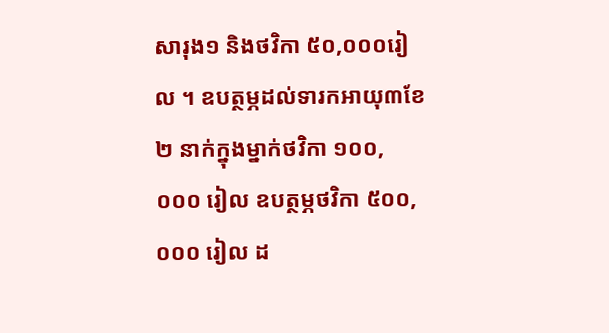សារុង១ និងថវិកា ៥០,០០០រៀល ។ ឧបត្ថម្ភដល់ទារកអាយុ៣ខែ ២ នាក់ក្នុងម្នាក់ថវិកា ១០០,០០០ រៀល ឧបត្ថម្ភថវិកា ៥០០,០០០ រៀល ដ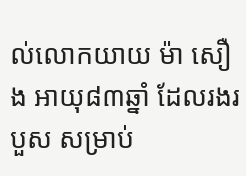ល់លោកយាយ ម៉ា សឿង អាយុ៨៣ឆ្នាំ ដែលរងរបួស សម្រាប់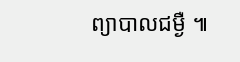ព្យាបាលជម្ងឺ ៕